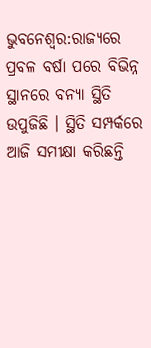ଭୁବନେଶ୍ବର:ରାଜ୍ୟରେ ପ୍ରବଳ ବର୍ଷା ପରେ ବିଭିନ୍ନ ସ୍ଥାନରେ ବନ୍ୟା ସ୍ଥିତି ଉପୁଜିଛି । ସ୍ଥିତି ସମ୍ପର୍କରେ ଆଜି ସମୀକ୍ଷା କରିଛନ୍ତି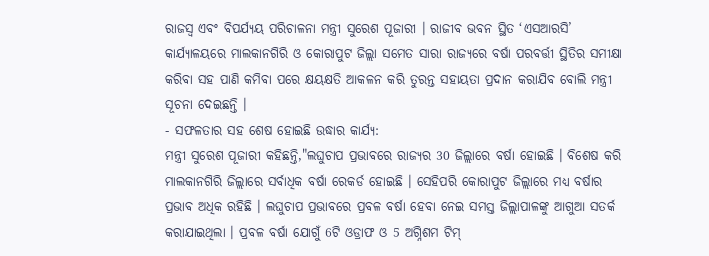ରାଜସ୍ୱ ଏବଂ ବିପର୍ଯ୍ୟୟ ପରିଚାଳନା ମନ୍ତ୍ରୀ ସୁରେଶ ପୂଜାରୀ । ରାଜୀବ ଭବନ ସ୍ଥିତ ‘ଏସଆରସି’ କାର୍ଯ୍ୟାଳୟରେ ମାଲକାନଗିରି ଓ କୋରାପୁଟ ଜିଲ୍ଲା ସମେତ ସାରା ରାଜ୍ୟରେ ବର୍ଷା ପରବର୍ତ୍ତୀ ସ୍ଥିତିର ସମୀକ୍ଷା କରିବା ସହ ପାଣି କମିବା ପରେ କ୍ଷୟକ୍ଷତି ଆକଳନ କରି ତୁରନ୍ତ ସହାୟତା ପ୍ରଦାନ କରାଯିବ ବୋଲି ମନ୍ତ୍ରୀ ସୂଚନା ଦେଇଛନ୍ତି ।
- ସଫଳତାର ସହ ଶେଷ ହୋଇଛି ଉଦ୍ଧାର କାର୍ଯ୍ୟ:
ମନ୍ତ୍ରୀ ସୁରେଶ ପୂଜାରୀ କହିଛନ୍ତି,"ଲଘୁଚାପ ପ୍ରଭାବରେ ରାଜ୍ୟର 30 ଜିଲ୍ଲାରେ ବର୍ଷା ହୋଇଛି । ବିଶେଷ କରି ମାଲକାନଗିରି ଜିଲ୍ଲାରେ ସର୍ବାଧିକ ବର୍ଷା ରେକର୍ଡ ହୋଇଛି । ସେହିପରି କୋରାପୁଟ ଜିଲ୍ଲାରେ ମଧ୍ୟ ବର୍ଷାର ପ୍ରଭାବ ଅଧିକ ରହିଛି । ଲଘୁଚାପ ପ୍ରଭାବରେ ପ୍ରବଳ ବର୍ଷା ହେବା ନେଇ ସମସ୍ତ ଜିଲ୍ଲାପାଳଙ୍କୁ ଆଗୁଆ ସତର୍କ କରାଯାଇଥିଲା । ପ୍ରବଳ ବର୍ଷା ଯୋଗୁଁ 6ଟି ଓଡ୍ରାଫ ଓ 5 ଅଗ୍ନିଶମ ଟିମ୍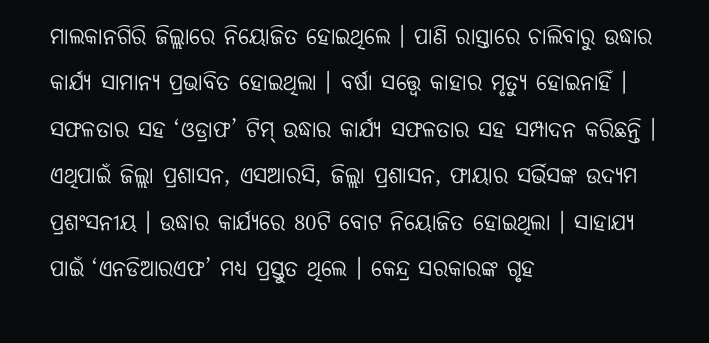ମାଲକାନଗିରି ଜିଲ୍ଲାରେ ନିୟୋଜିତ ହୋଇଥିଲେ । ପାଣି ରାସ୍ତାରେ ଚାଲିବାରୁ ଉଦ୍ଧାର କାର୍ଯ୍ୟ ସାମାନ୍ୟ ପ୍ରଭାବିତ ହୋଇଥିଲା । ବର୍ଷା ସତ୍ତ୍ବେ କାହାର ମୃତ୍ୟୁ ହୋଇନାହିଁ । ସଫଳତାର ସହ ‘ଓଡ୍ରାଫ’ ଟିମ୍ ଉଦ୍ଧାର କାର୍ଯ୍ୟ ସଫଳତାର ସହ ସମ୍ପାଦନ କରିଛନ୍ତି । ଏଥିପାଇଁ ଜିଲ୍ଲା ପ୍ରଶାସନ, ଏସଆରସି, ଜିଲ୍ଲା ପ୍ରଶାସନ, ଫାୟାର ସର୍ଭିସଙ୍କ ଉଦ୍ୟମ ପ୍ରଶଂସନୀୟ । ଉଦ୍ଧାର କାର୍ଯ୍ୟରେ 80ଟି ବୋଟ ନିୟୋଜିତ ହୋଇଥିଲା । ସାହାଯ୍ୟ ପାଇଁ ‘ଏନଡିଆରଏଫ’ ମଧ୍ୟ ପ୍ରସ୍ତୁତ ଥିଲେ । କେନ୍ଦ୍ର ସରକାରଙ୍କ ଗୃହ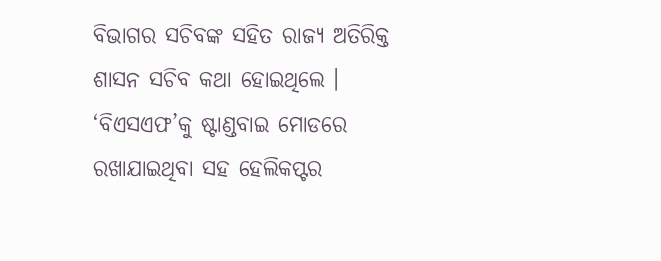ବିଭାଗର ସଚିବଙ୍କ ସହିତ ରାଜ୍ୟ ଅତିରିକ୍ତ ଶାସନ ସଚିବ କଥା ହୋଇଥିଲେ । ‘ବିଏସଏଫ’କୁ ଷ୍ଟାଣ୍ଡବାଇ ମୋଡରେ ରଖାଯାଇଥିବା ସହ ହେଲିକପ୍ଟର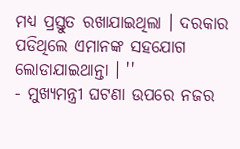ମଧ୍ୟ ପ୍ରସ୍ତୁତ ରଖାଯାଇଥିଲା । ଦରକାର ପଡିଥିଲେ ଏମାନଙ୍କ ସହଯୋଗ ଲୋଡାଯାଇଥାନ୍ତା । ''
- ମୁଖ୍ୟମନ୍ତ୍ରୀ ଘଟଣା ଉପରେ ନଜର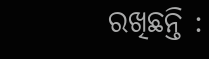ରଖିଛନ୍ତି :